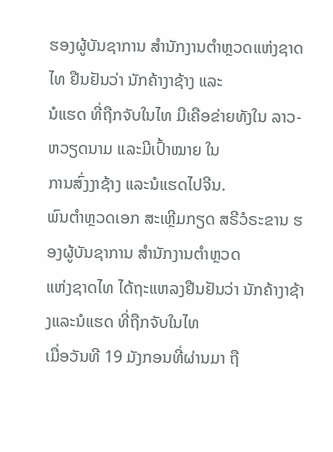ຮອງຜູ້ບັນຊາການ ສຳນັກງານຕຳຫຼວດແຫ່ງຊາດໄທ ຢືນຢັນວ່າ ນັກຄ້າງາຊ້າງ ແລະ
ນໍແຮດ ທີ່ຖືກຈັບໃນໄທ ມີເຄືອຂ່າຍທັງໃນ ລາວ-ຫວຽດນາມ ແລະມີເປົ້າໝາຍ ໃນ
ການສົ່ງງາຊ້າງ ແລະນໍແຮດໄປຈີນ.
ພົນຕຳຫຼວດເອກ ສະເຫຼີມກຽດ ສຣີວໍຣະຂານ ຮອງຜູ້ບັນຊາການ ສຳນັກງານຕຳຫຼວດ
ແຫ່ງຊາດໄທ ໄດ້ຖະແຫລງຢືນຢັນວ່າ ນັກຄ້າງາຊ້າງແລະນໍແຮດ ທີ່ຖືກຈັບໃນໄທ
ເມື່ອວັນທີ 19 ມັງກອນທີ່ຜ່ານມາ ຖື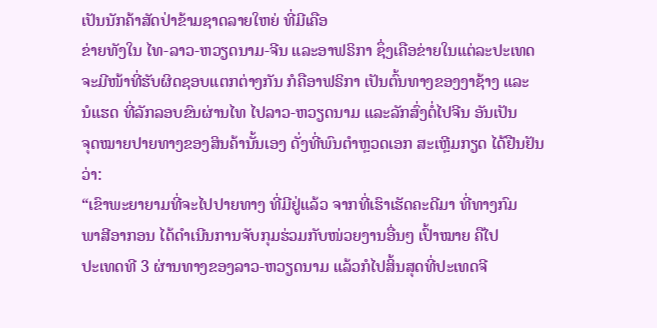ເປັນນັກຄ້າສັດປ່າຂ້າມຊາດລາຍໃຫຍ່ ທີ່ມີເຄືອ
ຂ່າຍທັງໃນ ໄທ-ລາວ-ຫວຽດນາມ-ຈີນ ແລະອາຟຣິກາ ຊຶ່ງເຄືອຂ່າຍໃນແຕ່ລະປະເທດ
ຈະມີໜ້າທີ່ຮັບຜິດຊອບແຕກຕ່າງກັນ ກໍຄືອາຟຣິກາ ເປັນຕົ້ນທາງຂອງງາຊ້າງ ແລະ
ນໍແຮດ ທີ່ລັກລອບຂົນຜ່ານໄທ ໄປລາວ-ຫວຽດນາມ ແລະລັກສົ່ງຕໍ່ໄປຈີນ ອັນເປັນ
ຈຸດໝາຍປາຍທາງຂອງສິນຄ້ານັ້ນເອງ ດັ່ງທີ່ພົນຕຳຫຼວດເອກ ສະເຫຼີມກຽດ ໄດ້ຢືນຢັນ
ວ່າ:
“ເຂົາພະຍາຍາມທີ່ຈະໄປປາຍທາງ ທີ່ມີຢູ່ແລ້ວ ຈາກທີ່ເຮົາເຮັດຄະດີມາ ທີ່ທາງກົມ
ພາສີອາກອນ ໄດ້ດຳເນີນການຈັບກຸມຮ່ວມກັບໜ່ວຍງານອື່ນໆ ເປົ້າໝາຍ ຄືໄປ
ປະເທດທີ 3 ຜ່ານທາງຂອງລາວ-ຫວຽດນາມ ແລ້ວກໍໄປສິ້ນສຸດທີ່ປະເທດຈີ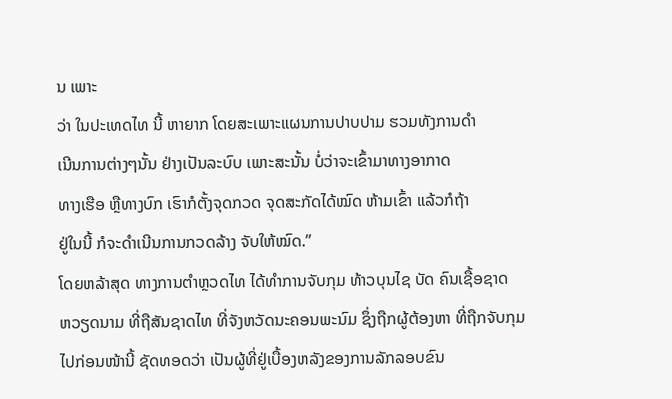ນ ເພາະ
ວ່າ ໃນປະເທດໄທ ນີ້ ຫາຍາກ ໂດຍສະເພາະແຜນການປາບປາມ ຮວມທັງການດຳ
ເນີນການຕ່າງໆນັ້ນ ຢ່າງເປັນລະບົບ ເພາະສະນັ້ນ ບໍ່ວ່າຈະເຂົ້າມາທາງອາກາດ
ທາງເຮືອ ຫຼືທາງບົກ ເຮົາກໍຕັ້ງຈຸດກວດ ຈຸດສະກັດໄດ້ໝົດ ຫ້າມເຂົ້າ ແລ້ວກໍຖ້າ
ຢູ່ໃນນີ້ ກໍຈະດຳເນີນການກວດລ້າງ ຈັບໃຫ້ໝົດ.”
ໂດຍຫລ້າສຸດ ທາງການຕຳຫຼວດໄທ ໄດ້ທຳການຈັບກຸມ ທ້າວບຸນໄຊ ບັດ ຄົນເຊື້ອຊາດ
ຫວຽດນາມ ທີ່ຖືສັນຊາດໄທ ທີ່ຈັງຫວັດນະຄອນພະນົມ ຊຶ່ງຖືກຜູ້ຕ້ອງຫາ ທີ່ຖືກຈັບກຸມ
ໄປກ່ອນໜ້ານີ້ ຊັດທອດວ່າ ເປັນຜູ້ທີ່ຢູ່ເບື້ອງຫລັງຂອງການລັກລອບຂົນ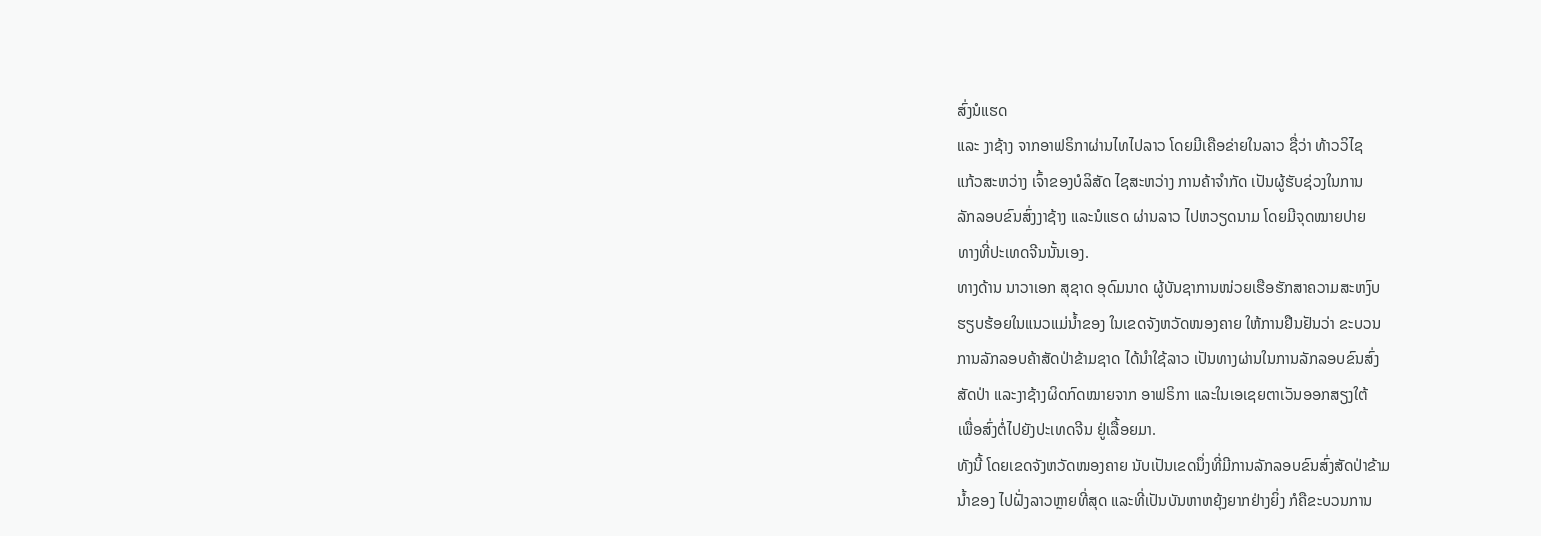ສົ່ງນໍແຮດ
ແລະ ງາຊ້າງ ຈາກອາຟຣິກາຜ່ານໄທໄປລາວ ໂດຍມີເຄືອຂ່າຍໃນລາວ ຊື່ວ່າ ທ້າວວິໄຊ
ແກ້ວສະຫວ່າງ ເຈົ້າຂອງບໍລິສັດ ໄຊສະຫວ່າງ ການຄ້າຈຳກັດ ເປັນຜູ້ຮັບຊ່ວງໃນການ
ລັກລອບຂົນສົ່ງງາຊ້າງ ແລະນໍແຮດ ຜ່ານລາວ ໄປຫວຽດນາມ ໂດຍມີຈຸດໝາຍປາຍ
ທາງທີ່ປະເທດຈີນນັ້ນເອງ.
ທາງດ້ານ ນາວາເອກ ສຸຊາດ ອຸດົມນາດ ຜູ້ບັນຊາການໜ່ວຍເຮືອຮັກສາຄວາມສະຫງົບ
ຮຽບຮ້ອຍໃນແນວແມ່ນ້ຳຂອງ ໃນເຂດຈັງຫວັດໜອງຄາຍ ໃຫ້ການຢືນຢັນວ່າ ຂະບວນ
ການລັກລອບຄ້າສັດປ່າຂ້າມຊາດ ໄດ້ນຳໃຊ້ລາວ ເປັນທາງຜ່ານໃນການລັກລອບຂົນສົ່ງ
ສັດປ່າ ແລະງາຊ້າງຜິດກົດໝາຍຈາກ ອາຟຣິກາ ແລະໃນເອເຊຍຕາເວັນອອກສຽງໃຕ້
ເພື່ອສົ່ງຕໍ່ໄປຍັງປະເທດຈີນ ຢູ່ເລື້ອຍມາ.
ທັງນີ້ ໂດຍເຂດຈັງຫວັດໜອງຄາຍ ນັບເປັນເຂດນຶ່ງທີ່ມີການລັກລອບຂົນສົ່ງສັດປ່າຂ້າມ
ນ້ຳຂອງ ໄປຝັ່ງລາວຫຼາຍທີ່ສຸດ ແລະທີ່ເປັນບັນຫາຫຍຸ້ງຍາກຢ່າງຍິ່ງ ກໍຄືຂະບວນການ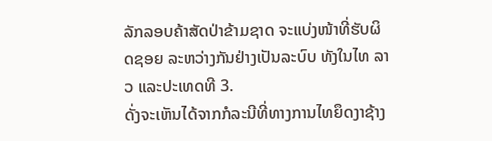ລັກລອບຄ້າສັດປ່າຂ້າມຊາດ ຈະແບ່ງໜ້າທີ່ຮັບຜິດຊອຍ ລະຫວ່າງກັນຢ່າງເປັນລະບົບ ທັງໃນໄທ ລາວ ແລະປະເທດທີ 3.
ດັ່ງຈະເຫັນໄດ້ຈາກກໍລະນີທີ່ທາງການໄທຍຶດງາຊ້າງ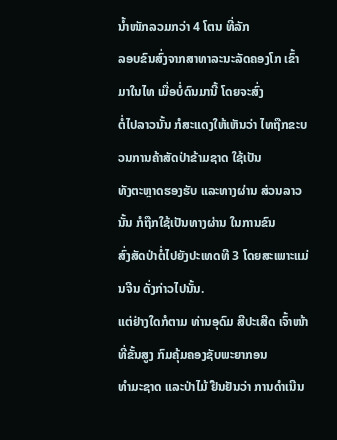ນ້ຳໜັກລວມກວ່າ 4 ໂຕນ ທີ່ລັກ
ລອບຂົນສົ່ງຈາກສາທາລະນະລັດຄອງໂກ ເຂົ້າມາໃນໄທ ເມື່ອບໍ່ດົນມານີ້ ໂດຍຈະສົ່ງ
ຕໍ່ໄປລາວນັ້ນ ກໍສະແດງໃຫ້ເຫັນວ່າ ໄທຖືກຂະບວນການຄ້າສັດປ່າຂ້າມຊາດ ໃຊ້ເປັນ
ທັງຕະຫຼາດຮອງຮັບ ແລະທາງຜ່ານ ສ່ວນລາວນັ້ນ ກໍຖືກໃຊ້ເປັນທາງຜ່ານ ໃນການຂົນ
ສົ່ງສັດປ່າຕໍ່ໄປຍັງປະເທດທີ 3 ໂດຍສະເພາະແມ່ນຈີນ ດັ່ງກ່າວໄປນັ້ນ.
ແຕ່ຢ່າງໃດກໍຕາມ ທ່ານອຸດົມ ສີປະເສີດ ເຈົ້າໜ້າທີ່ຂັ້ນສູງ ກົມຄຸ້ມຄອງຊັບພະຍາກອນ
ທຳມະຊາດ ແລະປ່າໄມ້ ຢືນຢັນວ່າ ການດຳເນີນ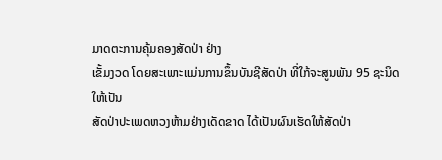ມາດຕະການຄຸ້ມຄອງສັດປ່າ ຢ່າງ
ເຂັ້ມງວດ ໂດຍສະເພາະແມ່ນການຂຶ້ນບັນຊີສັດປ່າ ທີ່ໃກ້ຈະສູນພັນ 95 ຊະນິດ ໃຫ້ເປັນ
ສັດປ່າປະເພດຫວງຫ້າມຢ່າງເດັດຂາດ ໄດ້ເປັນຜົນເຮັດໃຫ້ສັດປ່າ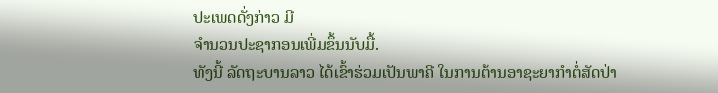ປະເພດດັ່ງກ່າວ ມີ
ຈຳນວນປະຊາກອນເພີ່ມຂຶ້ນນັບມື້.
ທັງນີ້ ລັດຖະບານລາວ ໄດ້ເຂົ້າຮ່ວມເປັນພາຄີ ໃນການຕ້ານອາຊະຍາກຳຕໍ່ສັດປ່າ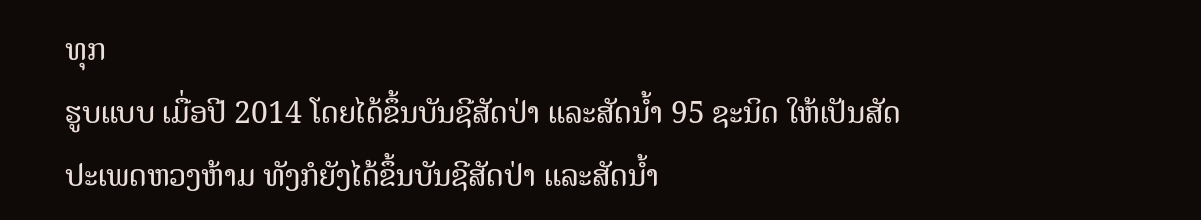ທຸກ
ຮູບແບບ ເມື່ອປີ 2014 ໂດຍໄດ້ຂຶ້ນບັນຊີສັດປ່າ ແລະສັດນ້ຳ 95 ຊະນິດ ໃຫ້ເປັນສັດ
ປະເພດຫວງຫ້າມ ທັງກໍຍັງໄດ້ຂຶ້ນບັນຊີສັດປ່າ ແລະສັດນ້ຳ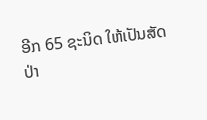ອີກ 65 ຊະນິດ ໃຫ້ເປັນສັດ
ປ່າ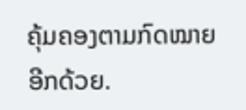ຄຸ້ມຄອງຕາມກົດໝາຍ ອີກດ້ວຍ.